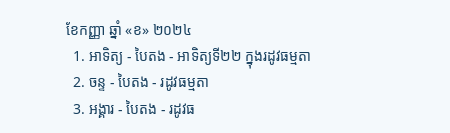ខែកញ្ញា ឆ្នាំ «ខ» ២០២៤
  1. អាទិត្យ - បៃតង - អាទិត្យទី២២ ក្នុងរដូវធម្មតា
  2. ចន្ទ - បៃតង - រដូវធម្មតា
  3. អង្គារ - បៃតង - រដូវធ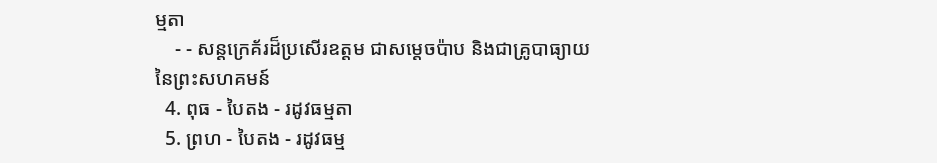ម្មតា
    - - សន្តក្រេគ័រដ៏ប្រសើរឧត្តម ជាសម្ដេចប៉ាប និងជាគ្រូបាធ្យាយនៃព្រះសហគមន៍
  4. ពុធ - បៃតង - រដូវធម្មតា
  5. ព្រហ - បៃតង - រដូវធម្ម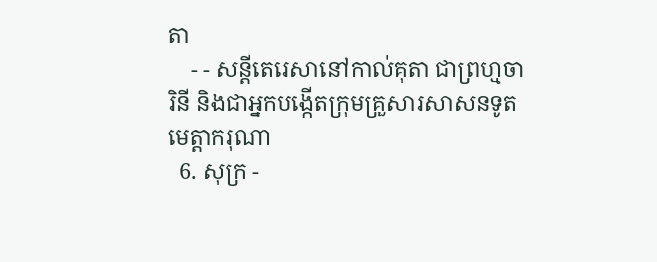តា
    - - សន្តីតេរេសានៅកាល់គុតា ជាព្រហ្មចារិនី និងជាអ្នកបង្កើតក្រុមគ្រួសារសាសនទូតមេត្ដាករុណា
  6. សុក្រ -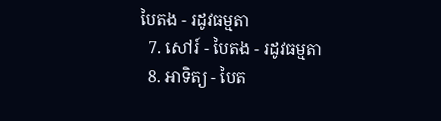បៃតង - រដូវធម្មតា
  7. សៅរ៍ - បៃតង - រដូវធម្មតា
  8. អាទិត្យ - បៃត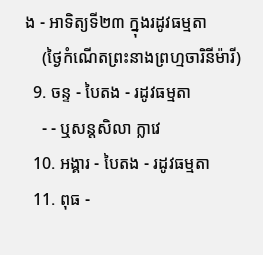ង - អាទិត្យទី២៣ ក្នុងរដូវធម្មតា
    (ថ្ងៃកំណើតព្រះនាងព្រហ្មចារិនីម៉ារី)
  9. ចន្ទ - បៃតង - រដូវធម្មតា
    - - ឬសន្តសិលា ក្លាវេ
  10. អង្គារ - បៃតង - រដូវធម្មតា
  11. ពុធ -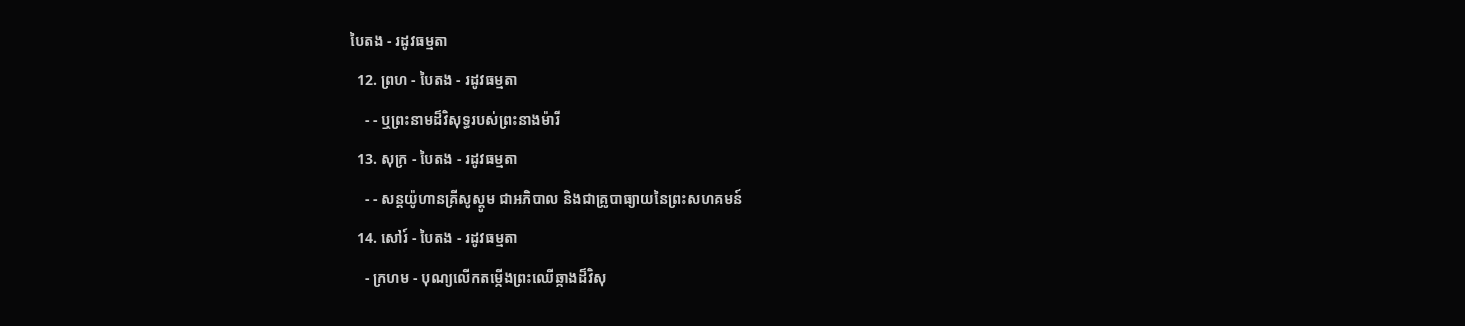បៃតង - រដូវធម្មតា
  12. ព្រហ - បៃតង - រដូវធម្មតា
    - - ឬព្រះនាមដ៏វិសុទ្ធរបស់ព្រះនាងម៉ារី
  13. សុក្រ - បៃតង - រដូវធម្មតា
    - - សន្តយ៉ូហានគ្រីសូស្តូម ជាអភិបាល និងជាគ្រូបាធ្យាយនៃព្រះសហគមន៍
  14. សៅរ៍ - បៃតង - រដូវធម្មតា
    - ក្រហម - បុណ្យលើកតម្កើងព្រះឈើឆ្កាងដ៏វិសុ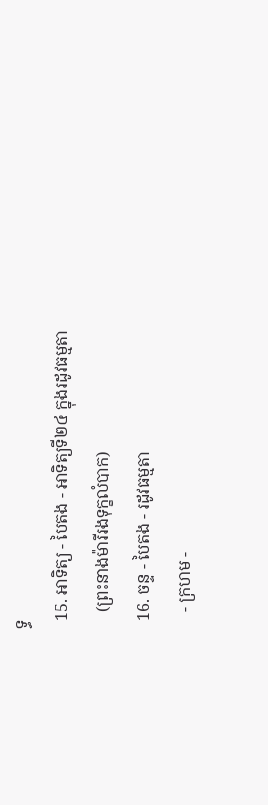ទ្ធ
  15. អាទិត្យ - បៃតង - អាទិត្យទី២៤ ក្នុងរដូវធម្មតា
    (ព្រះនាងម៉ារីរងទុក្ខលំបាក)
  16. ចន្ទ - បៃតង - រដូវធម្មតា
    - ក្រហម -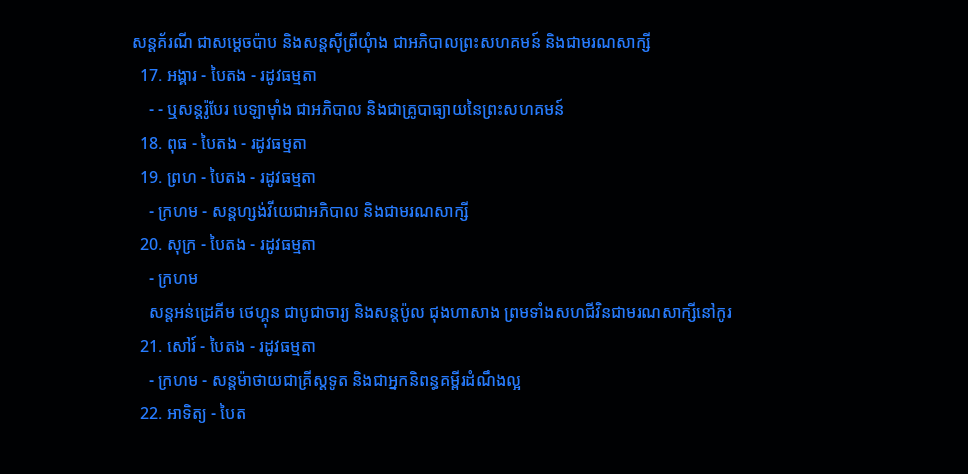សន្តគ័រណី ជាសម្ដេចប៉ាប និងសន្តស៊ីព្រីយុំាង ជាអភិបាលព្រះសហគមន៍ និងជាមរណសាក្សី
  17. អង្គារ - បៃតង - រដូវធម្មតា
    - - ឬសន្តរ៉ូបែរ បេឡាម៉ាំង ជាអភិបាល និងជាគ្រូបាធ្យាយនៃព្រះសហគមន៍
  18. ពុធ - បៃតង - រដូវធម្មតា
  19. ព្រហ - បៃតង - រដូវធម្មតា
    - ក្រហម - សន្តហ្សង់វីយេជាអភិបាល និងជាមរណសាក្សី
  20. សុក្រ - បៃតង - រដូវធម្មតា
    - ក្រហម
    សន្តអន់ដ្រេគីម ថេហ្គុន ជាបូជាចារ្យ និងសន្តប៉ូល ជុងហាសាង ព្រមទាំងសហជីវិនជាមរណសាក្សីនៅកូរ
  21. សៅរ៍ - បៃតង - រដូវធម្មតា
    - ក្រហម - សន្តម៉ាថាយជាគ្រីស្តទូត និងជាអ្នកនិពន្ធគម្ពីរដំណឹងល្អ
  22. អាទិត្យ - បៃត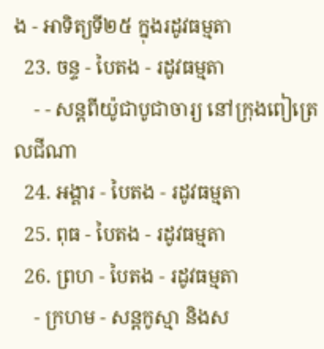ង - អាទិត្យទី២៥ ក្នុងរដូវធម្មតា
  23. ចន្ទ - បៃតង - រដូវធម្មតា
    - - សន្តពីយ៉ូជាបូជាចារ្យ នៅក្រុងពៀត្រេលជីណា
  24. អង្គារ - បៃតង - រដូវធម្មតា
  25. ពុធ - បៃតង - រដូវធម្មតា
  26. ព្រហ - បៃតង - រដូវធម្មតា
    - ក្រហម - សន្តកូស្មា និងស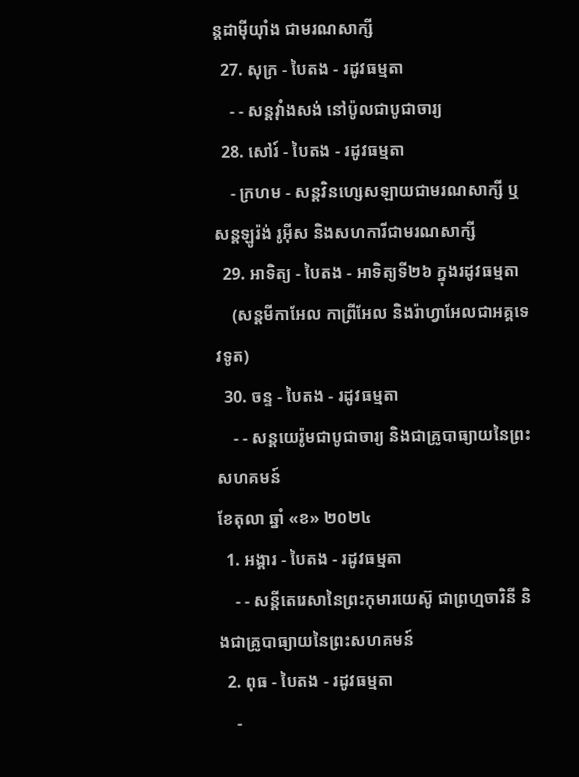ន្តដាម៉ីយុាំង ជាមរណសាក្សី
  27. សុក្រ - បៃតង - រដូវធម្មតា
    - - សន្តវុាំងសង់ នៅប៉ូលជាបូជាចារ្យ
  28. សៅរ៍ - បៃតង - រដូវធម្មតា
    - ក្រហម - សន្តវិនហ្សេសឡាយជាមរណសាក្សី ឬសន្តឡូរ៉ង់ រូអ៊ីស និងសហការីជាមរណសាក្សី
  29. អាទិត្យ - បៃតង - អាទិត្យទី២៦ ក្នុងរដូវធម្មតា
    (សន្តមីកាអែល កាព្រីអែល និងរ៉ាហ្វាអែលជាអគ្គទេវទូត)
  30. ចន្ទ - បៃតង - រដូវធម្មតា
    - - សន្ដយេរ៉ូមជាបូជាចារ្យ និងជាគ្រូបាធ្យាយនៃព្រះសហគមន៍
ខែតុលា ឆ្នាំ «ខ» ២០២៤
  1. អង្គារ - បៃតង - រដូវធម្មតា
    - - សន្តីតេរេសានៃព្រះកុមារយេស៊ូ ជាព្រហ្មចារិនី និងជាគ្រូបាធ្យាយនៃព្រះសហគមន៍
  2. ពុធ - បៃតង - រដូវធម្មតា
    -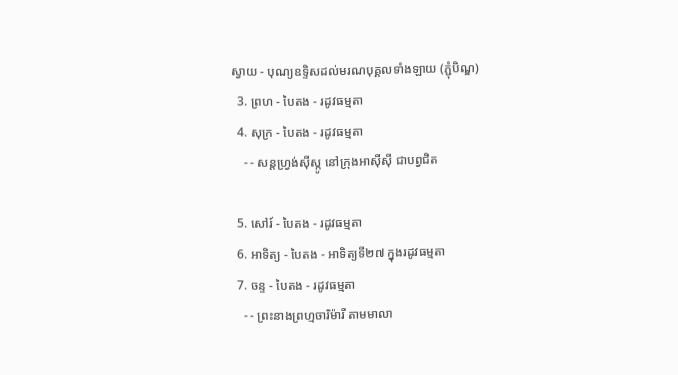ស្វាយ - បុណ្យឧទ្ទិសដល់មរណបុគ្គលទាំងឡាយ (ភ្ជុំបិណ្ឌ)
  3. ព្រហ - បៃតង - រដូវធម្មតា
  4. សុក្រ - បៃតង - រដូវធម្មតា
    - - សន្តហ្វ្រង់ស៊ីស្កូ នៅក្រុងអាស៊ីស៊ី ជាបព្វជិត

  5. សៅរ៍ - បៃតង - រដូវធម្មតា
  6. អាទិត្យ - បៃតង - អាទិត្យទី២៧ ក្នុងរដូវធម្មតា
  7. ចន្ទ - បៃតង - រដូវធម្មតា
    - - ព្រះនាងព្រហ្មចារិម៉ារី តាមមាលា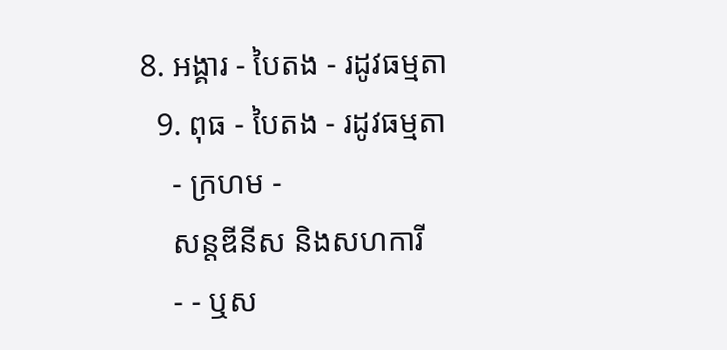8. អង្គារ - បៃតង - រដូវធម្មតា
  9. ពុធ - បៃតង - រដូវធម្មតា
    - ក្រហម -
    សន្តឌីនីស និងសហការី
    - - ឬស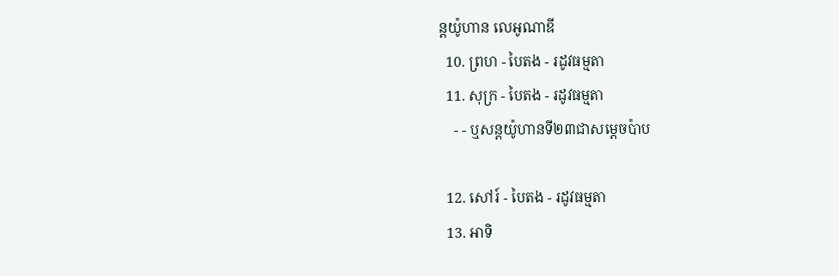ន្តយ៉ូហាន លេអូណាឌី
  10. ព្រហ - បៃតង - រដូវធម្មតា
  11. សុក្រ - បៃតង - រដូវធម្មតា
    - - ឬសន្តយ៉ូហានទី២៣ជាសម្តេចប៉ាប

  12. សៅរ៍ - បៃតង - រដូវធម្មតា
  13. អាទិ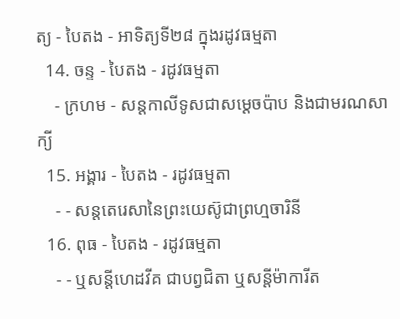ត្យ - បៃតង - អាទិត្យទី២៨ ក្នុងរដូវធម្មតា
  14. ចន្ទ - បៃតង - រដូវធម្មតា
    - ក្រហម - សន្ដកាលីទូសជាសម្ដេចប៉ាប និងជាមរណសាក្យី
  15. អង្គារ - បៃតង - រដូវធម្មតា
    - - សន្តតេរេសានៃព្រះយេស៊ូជាព្រហ្មចារិនី
  16. ពុធ - បៃតង - រដូវធម្មតា
    - - ឬសន្ដីហេដវីគ ជាបព្វជិតា ឬសន្ដីម៉ាការីត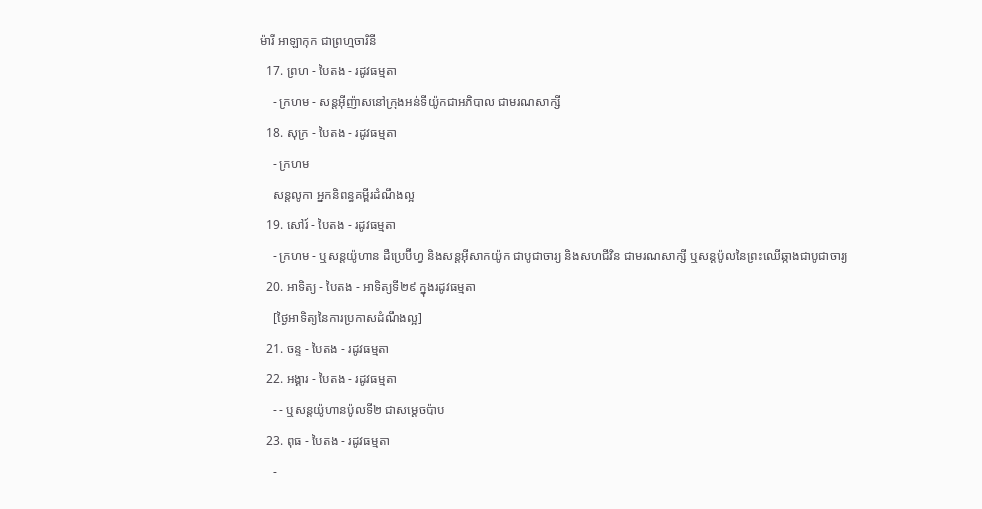ម៉ារី អាឡាកុក ជាព្រហ្មចារិនី
  17. ព្រហ - បៃតង - រដូវធម្មតា
    - ក្រហម - សន្តអ៊ីញ៉ាសនៅក្រុងអន់ទីយ៉ូកជាអភិបាល ជាមរណសាក្សី
  18. សុក្រ - បៃតង - រដូវធម្មតា
    - ក្រហម
    សន្តលូកា អ្នកនិពន្ធគម្ពីរដំណឹងល្អ
  19. សៅរ៍ - បៃតង - រដូវធម្មតា
    - ក្រហម - ឬសន្ដយ៉ូហាន ដឺប្រេប៊ីហ្វ និងសន្ដអ៊ីសាកយ៉ូក ជាបូជាចារ្យ និងសហជីវិន ជាមរណសាក្សី ឬសន្ដប៉ូលនៃព្រះឈើឆ្កាងជាបូជាចារ្យ
  20. អាទិត្យ - បៃតង - អាទិត្យទី២៩ ក្នុងរដូវធម្មតា
    [ថ្ងៃអាទិត្យនៃការប្រកាសដំណឹងល្អ]
  21. ចន្ទ - បៃតង - រដូវធម្មតា
  22. អង្គារ - បៃតង - រដូវធម្មតា
    - - ឬសន្តយ៉ូហានប៉ូលទី២ ជាសម្ដេចប៉ាប
  23. ពុធ - បៃតង - រដូវធម្មតា
    -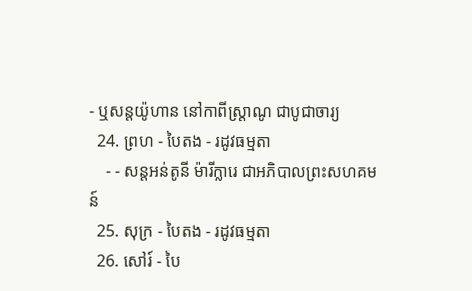- ឬសន្ដយ៉ូហាន នៅកាពីស្រ្ដាណូ ជាបូជាចារ្យ
  24. ព្រហ - បៃតង - រដូវធម្មតា
    - - សន្តអន់តូនី ម៉ារីក្លារេ ជាអភិបាលព្រះសហគមន៍
  25. សុក្រ - បៃតង - រដូវធម្មតា
  26. សៅរ៍ - បៃ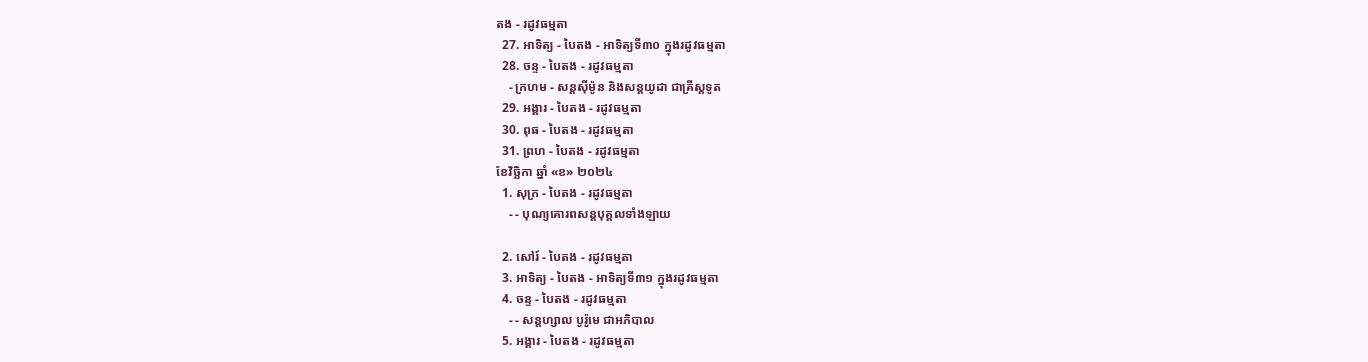តង - រដូវធម្មតា
  27. អាទិត្យ - បៃតង - អាទិត្យទី៣០ ក្នុងរដូវធម្មតា
  28. ចន្ទ - បៃតង - រដូវធម្មតា
    - ក្រហម - សន្ដស៊ីម៉ូន និងសន្ដយូដា ជាគ្រីស្ដទូត
  29. អង្គារ - បៃតង - រដូវធម្មតា
  30. ពុធ - បៃតង - រដូវធម្មតា
  31. ព្រហ - បៃតង - រដូវធម្មតា
ខែវិច្ឆិកា ឆ្នាំ «ខ» ២០២៤
  1. សុក្រ - បៃតង - រដូវធម្មតា
    - - បុណ្យគោរពសន្ដបុគ្គលទាំងឡាយ

  2. សៅរ៍ - បៃតង - រដូវធម្មតា
  3. អាទិត្យ - បៃតង - អាទិត្យទី៣១ ក្នុងរដូវធម្មតា
  4. ចន្ទ - បៃតង - រដូវធម្មតា
    - - សន្ដហ្សាល បូរ៉ូមេ ជាអភិបាល
  5. អង្គារ - បៃតង - រដូវធម្មតា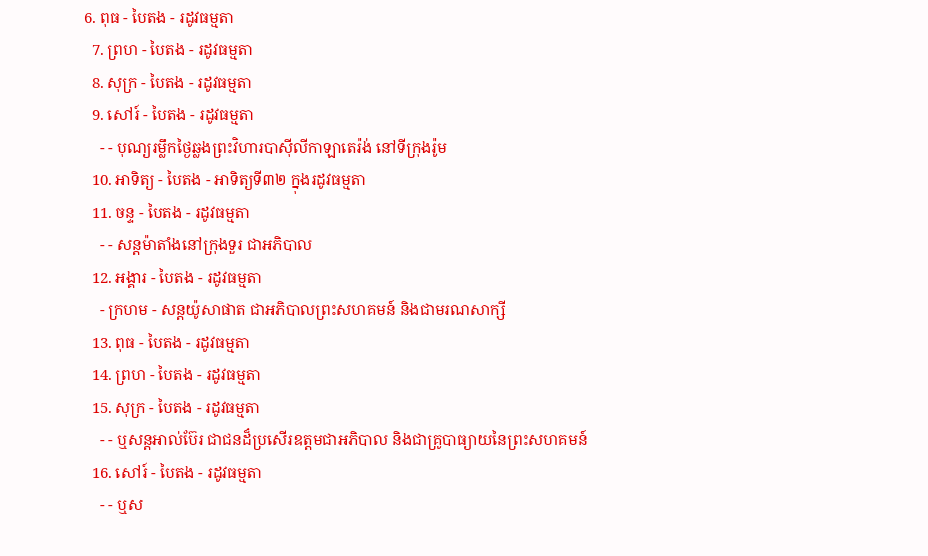6. ពុធ - បៃតង - រដូវធម្មតា
  7. ព្រហ - បៃតង - រដូវធម្មតា
  8. សុក្រ - បៃតង - រដូវធម្មតា
  9. សៅរ៍ - បៃតង - រដូវធម្មតា
    - - បុណ្យរម្លឹកថ្ងៃឆ្លងព្រះវិហារបាស៊ីលីកាឡាតេរ៉ង់ នៅទីក្រុងរ៉ូម
  10. អាទិត្យ - បៃតង - អាទិត្យទី៣២ ក្នុងរដូវធម្មតា
  11. ចន្ទ - បៃតង - រដូវធម្មតា
    - - សន្ដម៉ាតាំងនៅក្រុងទួរ ជាអភិបាល
  12. អង្គារ - បៃតង - រដូវធម្មតា
    - ក្រហម - សន្ដយ៉ូសាផាត ជាអភិបាលព្រះសហគមន៍ និងជាមរណសាក្សី
  13. ពុធ - បៃតង - រដូវធម្មតា
  14. ព្រហ - បៃតង - រដូវធម្មតា
  15. សុក្រ - បៃតង - រដូវធម្មតា
    - - ឬសន្ដអាល់ប៊ែរ ជាជនដ៏ប្រសើរឧត្ដមជាអភិបាល និងជាគ្រូបាធ្យាយនៃព្រះសហគមន៍
  16. សៅរ៍ - បៃតង - រដូវធម្មតា
    - - ឬស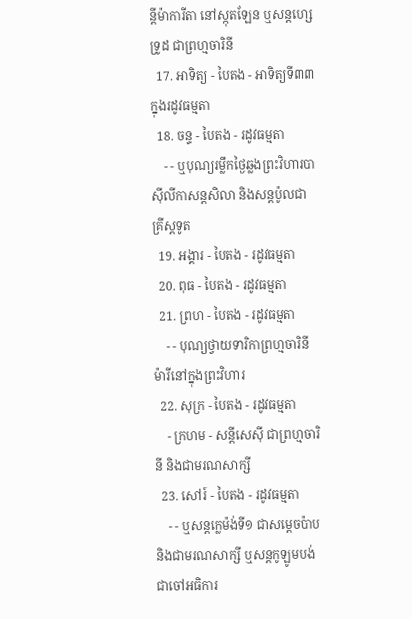ន្ដីម៉ាការីតា នៅស្កុតឡែន ឬសន្ដហ្សេទ្រូដ ជាព្រហ្មចារិនី
  17. អាទិត្យ - បៃតង - អាទិត្យទី៣៣ ក្នុងរដូវធម្មតា
  18. ចន្ទ - បៃតង - រដូវធម្មតា
    - - ឬបុណ្យរម្លឹកថ្ងៃឆ្លងព្រះវិហារបាស៊ីលីកាសន្ដសិលា និងសន្ដប៉ូលជាគ្រីស្ដទូត
  19. អង្គារ - បៃតង - រដូវធម្មតា
  20. ពុធ - បៃតង - រដូវធម្មតា
  21. ព្រហ - បៃតង - រដូវធម្មតា
    - - បុណ្យថ្វាយទារិកាព្រហ្មចារិនីម៉ារីនៅក្នុងព្រះវិហារ
  22. សុក្រ - បៃតង - រដូវធម្មតា
    - ក្រហម - សន្ដីសេស៊ី ជាព្រហ្មចារិនី និងជាមរណសាក្សី
  23. សៅរ៍ - បៃតង - រដូវធម្មតា
    - - ឬសន្ដក្លេម៉ង់ទី១ ជាសម្ដេចប៉ាប និងជាមរណសាក្សី ឬសន្ដកូឡូមបង់ជាចៅអធិការ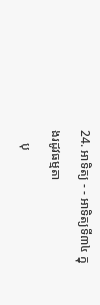24. អាទិត្យ - - អាទិត្យទី៣៤ ក្នុងរដូវធម្មតា
    បុ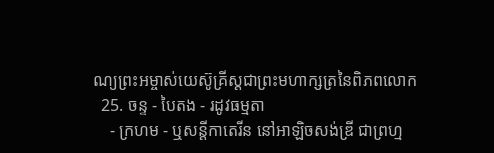ណ្យព្រះអម្ចាស់យេស៊ូគ្រីស្ដជាព្រះមហាក្សត្រនៃពិភពលោក
  25. ចន្ទ - បៃតង - រដូវធម្មតា
    - ក្រហម - ឬសន្ដីកាតេរីន នៅអាឡិចសង់ឌ្រី ជាព្រហ្ម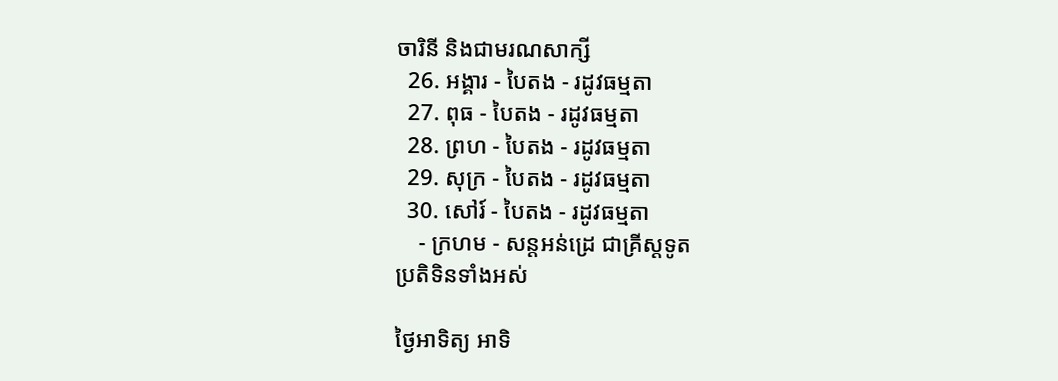ចារិនី និងជាមរណសាក្សី
  26. អង្គារ - បៃតង - រដូវធម្មតា
  27. ពុធ - បៃតង - រដូវធម្មតា
  28. ព្រហ - បៃតង - រដូវធម្មតា
  29. សុក្រ - បៃតង - រដូវធម្មតា
  30. សៅរ៍ - បៃតង - រដូវធម្មតា
    - ក្រហម - សន្ដអន់ដ្រេ ជាគ្រីស្ដទូត
ប្រតិទិនទាំងអស់

ថ្ងៃអាទិត្យ អាទិ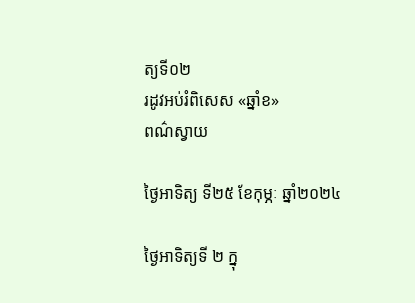ត្យទី០២
រដូវអប់រំពិសេស «ឆ្នាំខ»
ពណ៌ស្វាយ

ថ្ងៃអាទិត្យ ទី២៥ ខែកុម្ភៈ ឆ្នាំ២០២៤

ថ្ងៃអាទិត្យទី ២ ក្នុ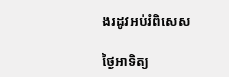ងរដូវអប់រំពិសេស

ថ្ងៃអាទិត្យ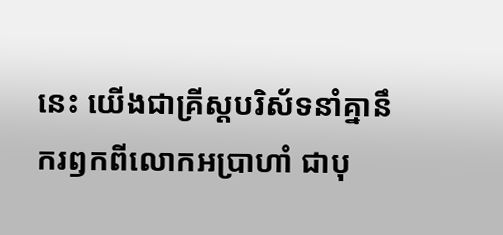នេះ យើងជាគ្រីស្តបរិស័ទនាំគ្នានឹករឭកពីលោកអប្រាហាំ ជាបុ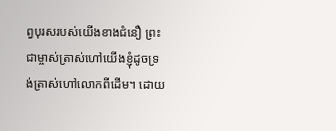ព្វបុរសរបស់យើងខាងជំនឿ ព្រះជាម្ចាស់ត្រាស់ហៅយើងខ្ញុំដូចទ្រង់ត្រាស់ហៅលោកពីដើម។ ដោយ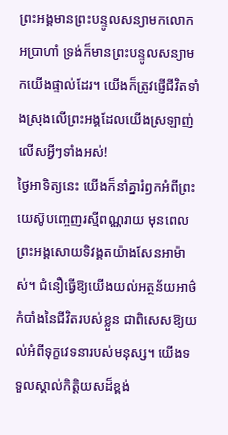ព្រះអង្គមានព្រះបន្ទូលសន្យាមកលោកអប្រាហាំ ទ្រង់ក៏មានព្រះបន្ទូលសន្យាមកយើងផ្ទាល់ដែរ។ យើងក៏ត្រូវផ្ញើជីវិតទាំងស្រុងលើព្រះអង្គដែលយើងស្រឡាញ់លើសអ្វីៗទាំងអស់!
ថ្ងៃអាទិត្យនេះ យើងក៏នាំគ្នារំឭកអំពីព្រះយេស៊ូបញ្ចេញរស្មីពណ្ណរាយ មុនពេលព្រះអង្គសោយទិវង្គតយ៉ាងសែនអាម៉ាស់។ ជំនឿធ្វើឱ្យយើងយល់អត្ថន័យអាថ៌កំបាំងនៃជីវិតរបស់ខ្លួន ជាពិសេសឱ្យយល់អំពីទុក្ខវេទនារបស់មនុស្ស។ យើងទទួលស្គាល់កិត្តិយសដ៏ខ្ពង់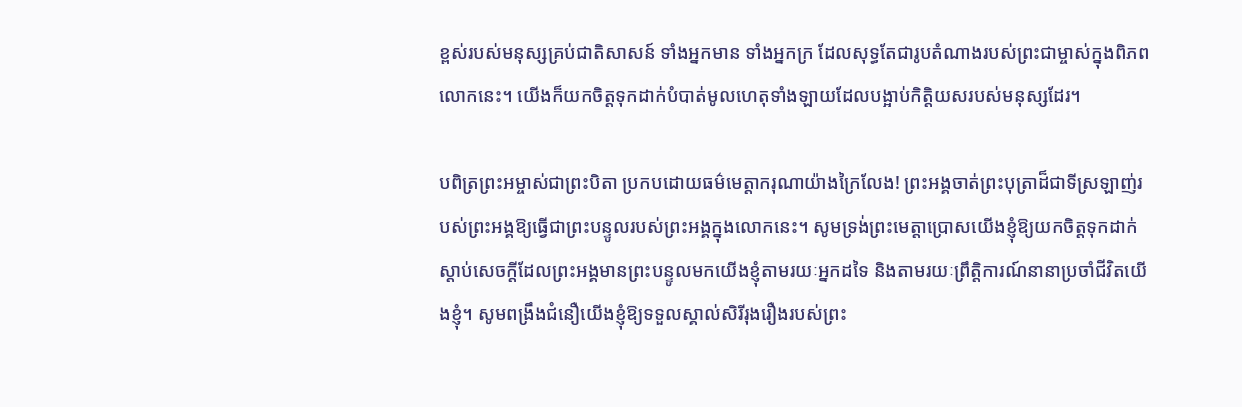ខ្ពស់របស់មនុស្សគ្រប់ជាតិសាសន៍ ទាំងអ្នកមាន ទាំងអ្នកក្រ ដែលសុទ្ធតែជារូបតំណាងរបស់ព្រះជាម្ចាស់ក្នុងពិភពលោកនេះ។ យើងក៏យកចិត្តទុកដាក់បំបាត់មូលហេតុទាំងឡាយដែលបង្អាប់កិត្តិយសរបស់មនុស្សដែរ។

បពិត្រព្រះអម្ចាស់ជាព្រះបិតា ប្រកបដោយធម៌មេត្តាករុណាយ៉ាងក្រៃលែង! ព្រះអង្គចាត់ព្រះបុត្រាដ៏ជាទីស្រឡាញ់របស់ព្រះអង្គឱ្យធ្វើជាព្រះបន្ទូលរបស់ព្រះអង្គក្នុងលោកនេះ។ សូមទ្រង់ព្រះមេត្តាប្រោសយើងខ្ញុំឱ្យយកចិត្តទុកដាក់ស្តាប់សេចក្តីដែលព្រះអង្គមានព្រះបន្ទូលមកយើងខ្ញុំតាមរយៈអ្នកដទៃ និងតាមរយៈព្រឹត្តិការណ៍នានាប្រចាំជីវិតយើងខ្ញុំ។ សូមពង្រឹងជំនឿយើងខ្ញុំឱ្យទទួលស្គាល់សិរីរុងរឿងរបស់ព្រះ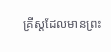គ្រីស្តដែលមានព្រះ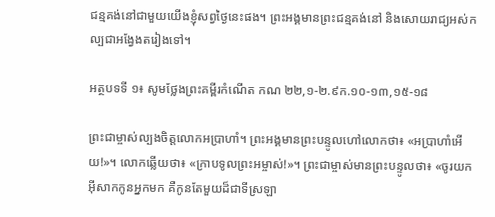ជន្មគង់នៅជាមួយយើងខ្ញុំសព្វថ្ងៃនេះផង។ ព្រះអង្គមានព្រះជន្មគង់នៅ និងសោយរាជ្យអស់កល្បជាអង្វែងតរៀងទៅ។

អត្ថបទទី ១៖ សូមថ្លែងព្រះគម្ពីរកំណើត កណ ២២,១-២.៩ក.១០-១៣,១៥-១៨

ព្រះជាម្ចាស់ល្បងចិត្តលោកអប្រាហាំ។ ព្រះអង្គមានព្រះបន្ទូលហៅលោកថា៖ «អប្រាហាំអើយ!»។ លោកឆ្លើយថា៖ «ក្រាបទូលព្រះអម្ចាស់!»។ ព្រះជាម្ចាស់មានព្រះបន្ទូលថា៖ «ចូរយកអ៊ីសាកកូនអ្នកមក គឺកូនតែមួយដ៏ជាទីស្រឡា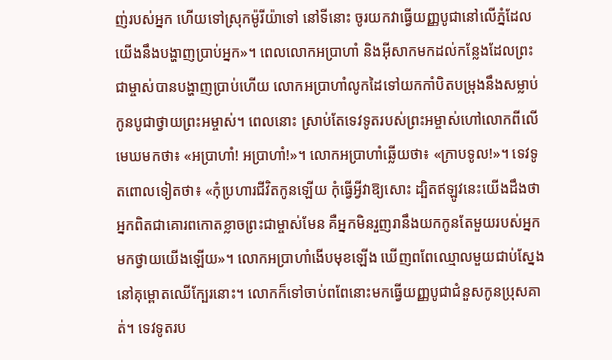ញ់របស់អ្នក ហើយទៅស្រុកម៉ូរីយ៉ាទៅ នៅទីនោះ ចូរយកវាធ្វើយញ្ញបូជានៅលើភ្នំដែលយើងនឹងបង្ហាញប្រាប់អ្នក»។ ពេលលោកអប្រាហាំ និងអ៊ីសាកមកដល់កន្លែងដែលព្រះជាម្ចាស់បានបង្ហាញប្រាប់ហើយ លោកអប្រាហាំលូកដៃទៅយកកាំបិតបម្រុងនឹងសម្លាប់កូនបូជាថ្វាយព្រះអម្ចាស់។ ពេលនោះ ស្រាប់តែទេវទូតរបស់ព្រះអម្ចាស់ហៅលោកពីលើមេឃមកថា៖ «អប្រាហាំ! អប្រាហាំ!»។ លោកអប្រាហាំឆ្លើយថា៖ «ក្រាបទូល!»។ ទេវទូតពោលទៀតថា៖ «កុំប្រហារជីវិតកូនឡើយ កុំធ្វើអ្វីវាឱ្យសោះ ដ្បិតឥឡូវនេះយើងដឹងថា អ្នកពិតជាគោរពកោតខ្លាចព្រះជាម្ចាស់មែន គឺអ្នកមិនរួញរានឹងយកកូនតែមួយរបស់អ្នកមកថ្វាយយើងឡើយ»។ លោកអប្រាហាំងើបមុខឡើង ឃើញពពែឈ្មោលមួយជាប់ស្នែងនៅគុម្ពោតឈើក្បែរនោះ។ លោកក៏ទៅចាប់ពពែនោះមកធ្វើយញ្ញបូជាជំនួសកូនប្រុសគាត់។ ទេវទូតរប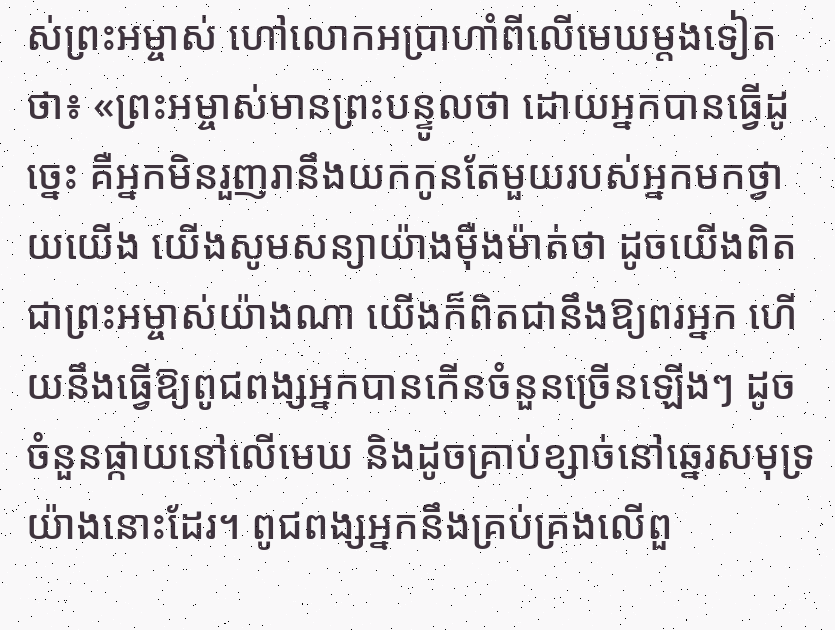ស់ព្រះអម្ចាស់ ហៅលោកអប្រាហាំពីលើមេឃម្តងទៀតថា៖ «ព្រះអម្ចាស់មានព្រះបន្ទូលថា ដោយអ្នកបានធ្វើដូច្នេះ គឺអ្នកមិនរួញរានឹងយកកូនតែមួយរបស់អ្នកមកថ្វាយយើង យើងសូមសន្យាយ៉ាងម៉ឺងម៉ាត់ថា ដូចយើងពិតជាព្រះអម្ចាស់យ៉ាងណា យើងក៏ពិតជានឹងឱ្យពរអ្នក ហើយនឹងធ្វើឱ្យពូជពង្សអ្នកបានកើនចំនួនច្រើនឡើងៗ ដូចចំនួនផ្កាយនៅលើមេឃ និងដូចគ្រាប់ខ្សាច់នៅឆ្នេរសមុទ្រយ៉ាងនោះដែរ។ ពូជពង្សអ្នកនឹងគ្រប់គ្រងលើពួ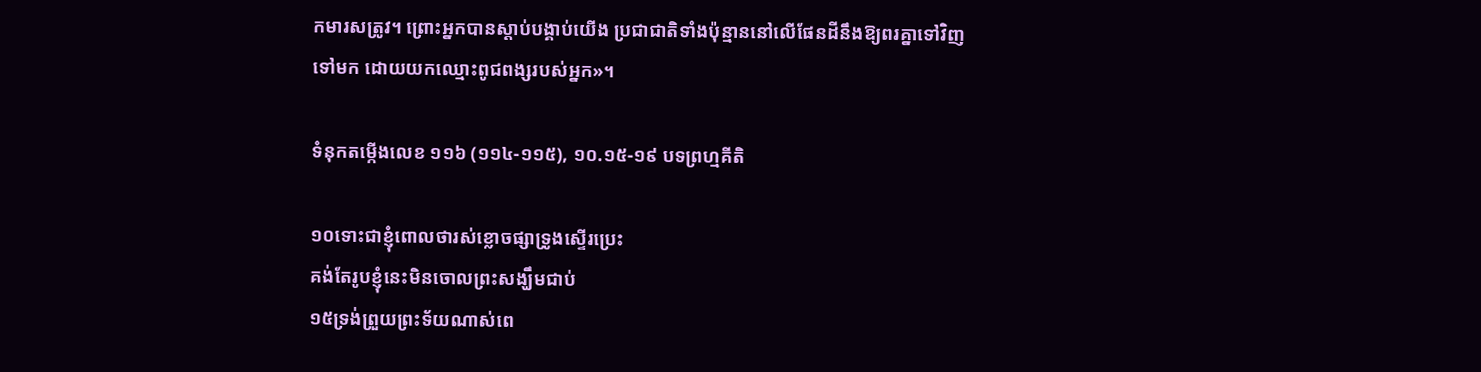កមារសត្រូវ។ ព្រោះអ្នកបានស្តាប់បង្គាប់យើង ប្រជាជាតិទាំងប៉ុន្មាននៅលើផែនដីនឹងឱ្យពរគ្នាទៅវិញទៅមក ដោយយកឈ្មោះពូជពង្សរបស់អ្នក»។

ទំនុកតម្កើងលេខ ១១៦ (១១៤-១១៥), ១០.១៥-១៩ បទព្រហ្មគីតិ

១០ទោះជាខ្ញុំពោលថារស់ខ្លោចផ្សាទ្រូងស្ទើរប្រេះ
គង់តែរូបខ្ញុំនេះមិនចោលព្រះសង្ឃឹមជាប់
១៥ទ្រង់ព្រួយព្រះទ័យណាស់ពេ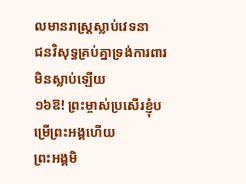លមានរាស្ត្រស្លាប់វេទនា
ជនវិសុទ្ធគ្រប់គ្នាទ្រង់ការពារមិនស្លាប់ឡើយ
១៦ឱ! ព្រះម្ចាស់ប្រសើរខ្ញុំបម្រើព្រះអង្គហើយ
ព្រះអង្គមិ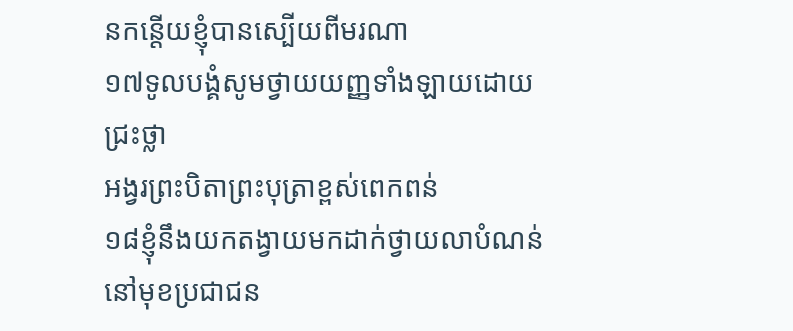នកន្តើយខ្ញុំបានស្បើយពីមរណា
១៧ទូលបង្គំសូមថ្វាយយញ្ញទាំងឡាយដោយជ្រះថ្លា
អង្វរព្រះបិតាព្រះបុត្រាខ្ពស់ពេកពន់
១៨ខ្ញុំនឹងយកតង្វាយមកដាក់ថ្វាយលាបំណន់
នៅមុខប្រជាជន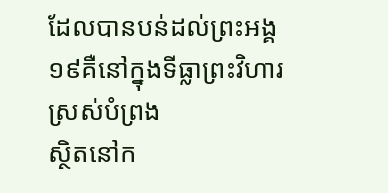ដែលបានបន់ដល់ព្រះអង្គ
១៩គឺនៅក្នុងទីធ្លាព្រះវិហារស្រស់បំព្រង
ស្ថិតនៅក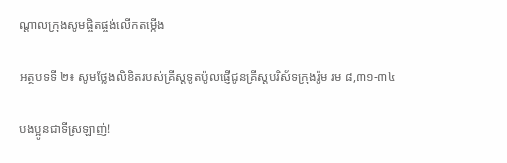ណ្តាលក្រុងសូមផ្ចិតផ្ចង់លើកតម្កើង

អត្ថបទទី ២៖ សូមថ្លែងលិខិតរបស់គ្រីស្តទូតប៉ូលផ្ញើជូនគ្រីស្តបរិស័ទក្រុងរ៉ូម រម ៨,៣១-៣៤

បងប្អូនជាទីស្រឡាញ់!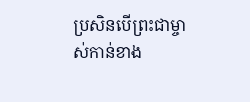ប្រសិនបើព្រះជាម្ចាស់កាន់ខាង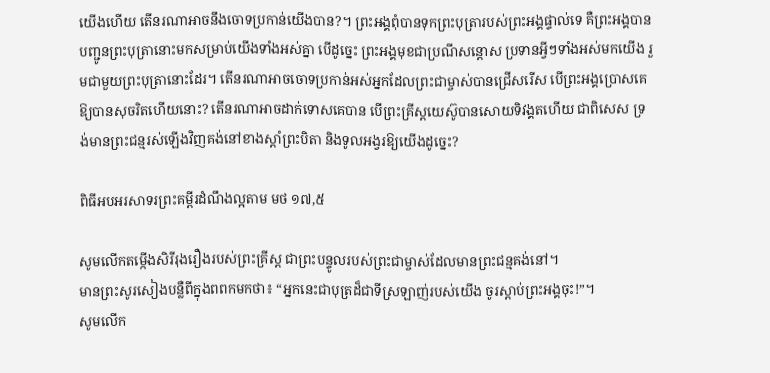យើងហើយ តើនរណាអាចនឹងចោទប្រកាន់យើងបាន?។ ព្រះអង្គពុំបានទុកព្រះបុត្រារបស់ព្រះអង្គផ្ទាល់ទេ គឺព្រះអង្គបានបញ្ជូនព្រះបុត្រានោះមកសម្រាប់យើងទាំងអស់គ្នា បើដូច្នេះ ព្រះអង្គមុខជាប្រណីសន្តោស ប្រទានអ្វីៗទាំងអស់មកយើង រួមជាមួយព្រះបុត្រានោះដែរ។ តើនរណាអាចចោទប្រកាន់អស់អ្នកដែលព្រះជាម្ចាស់បានជ្រើសរើស បើព្រះអង្គប្រោសគេឱ្យបានសុចរិតហើយនោះ? តើនរណាអាចដាក់ទោសគេបាន បើព្រះគ្រីស្តយេស៊ូបានសោយទិវង្គតហើយ ជាពិសេស ទ្រង់មានព្រះជន្មរស់ឡើងវិញគង់នៅខាងស្តាំព្រះបិតា និងទូលអង្វរឱ្យយើងដូច្នេះ?

ពិធីអបអរសាទរព្រះគម្ពីរដំណឹងល្អតាម មថ ១៧,៥

សូមលើកតម្កើងសិរីរុងរឿងរបស់ព្រះគ្រីស្ត ជាព្រះបន្ទូលរបស់ព្រះជាម្ចាស់ដែលមានព្រះជន្មគង់នៅ។
មានព្រះសូរសៀងបន្លឺពីក្នុងពពកមកថា៖ “អ្នកនេះជាបុត្រដ៏ជាទីស្រឡាញ់របស់យើង ចូរស្តាប់ព្រះអង្គចុះ!”។
សូមលើក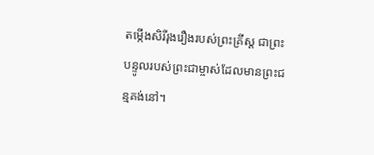តម្កើងសិរីរុងរឿងរបស់ព្រះគ្រីស្ត ជាព្រះបន្ទូលរបស់ព្រះជាម្ចាស់ដែលមានព្រះជន្មគង់នៅ។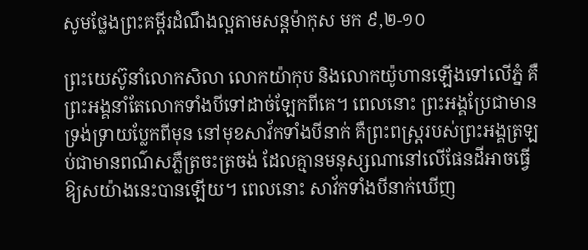សូមថ្លែងព្រះគម្ពីរដំណឹងល្អតាមសន្តម៉ាកុស មក ៩,២-១០

ព្រះយេស៊ូនាំលោកសិលា លោកយ៉ាកុប និងលោកយ៉ូហានឡើងទៅលើភ្នំ គឺព្រះអង្គនាំតែលោកទាំងបីទៅដាច់ឡែកពីគេ។ ពេលនោះ ព្រះអង្គប្រែជាមានទ្រង់ទ្រាយប្លែកពីមុន នៅមុខសាវ័កទាំងបីនាក់ គឺព្រះពស្ត្ររបស់ព្រះអង្គត្រឡប់ជាមានពណ៌សភ្លឺត្រចះត្រចង់ ដែលគ្មានមនុស្សណានៅលើផែនដីអាចធ្វើឱ្យសយ៉ាងនេះបានឡើយ។ ពេលនោះ សាវ័កទាំងបីនាក់ឃើញ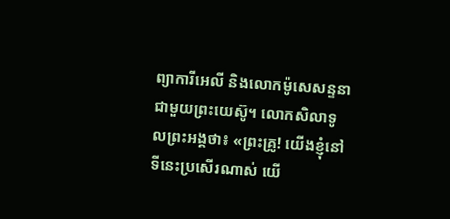ព្យាការីអេលី និងលោកម៉ូសេសន្ទនាជាមួយព្រះយេស៊ូ។ លោកសិលាទូលព្រះអង្គថា៖ «ព្រះគ្រូ! យើងខ្ញុំនៅទីនេះប្រសើរណាស់ យើ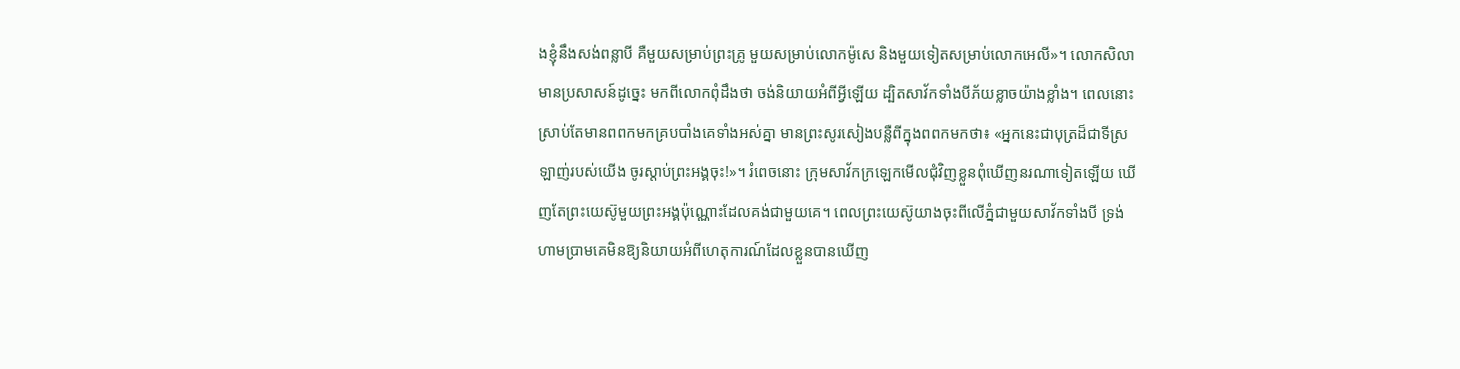ងខ្ញុំនឹងសង់ពន្លាបី គឺមួយសម្រាប់ព្រះគ្រូ មួយសម្រាប់លោកម៉ូសេ និងមួយទៀតសម្រាប់លោកអេលី»។ លោកសិលាមានប្រសាសន៍ដូច្នេះ មកពីលោកពុំដឹងថា ចង់និយាយអំពីអ្វីឡើយ ដ្បិតសាវ័កទាំងបីភ័យខ្លាចយ៉ាងខ្លាំង។ ពេលនោះ ស្រាប់តែមានពពកមកគ្របបាំងគេទាំងអស់គ្នា មានព្រះសូរសៀងបន្លឺពីក្នុងពពកមកថា៖ «អ្នកនេះជាបុត្រដ៏ជាទីស្រឡាញ់របស់យើង ចូរស្តាប់ព្រះអង្គចុះ!»។ រំពេចនោះ ក្រុមសាវ័កក្រឡេកមើលជុំវិញខ្លួនពុំឃើញនរណាទៀតឡើយ ឃើញតែព្រះយេស៊ូមួយព្រះអង្គប៉ុណ្ណោះដែលគង់ជាមួយគេ។ ពេលព្រះយេស៊ូយាងចុះពីលើភ្នំជាមួយសាវ័កទាំងបី ទ្រង់ហាមប្រាមគេមិនឱ្យនិយាយអំពីហេតុការណ៍ដែលខ្លួនបានឃើញ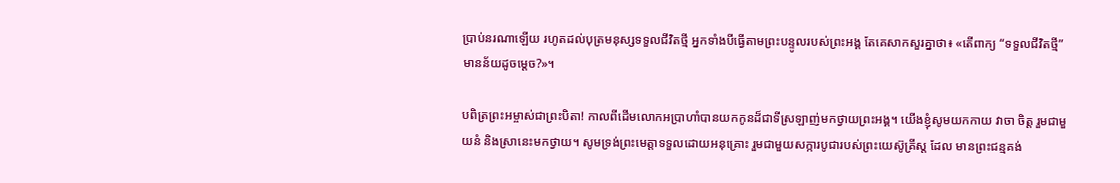ប្រាប់នរណាឡើយ រហូតដល់បុត្រមនុស្សទទួលជីវិតថ្មី អ្នកទាំងបីធ្វើតាមព្រះបន្ទូលរបស់ព្រះអង្គ តែគេសាកសួរគ្នាថា៖ «តើពាក្យ “ទទួលជីវិតថ្មី” មានន័យដូចម្តេច?»។

បពិត្រព្រះអម្ចាស់ជាព្រះបិតា! កាលពីដើមលោកអប្រាហាំបានយកកូនដ៏ជាទីស្រឡាញ់មកថ្វាយព្រះអង្គ។ យើងខ្ញុំសូមយកកាយ វាចា ចិត្ត រួមជាមួយនំ និងស្រានេះមកថ្វាយ។ សូមទ្រង់ព្រះមេត្តាទទួលដោយអនុគ្រោះ រួមជាមួយសក្ការបូជារបស់ព្រះយេស៊ូគ្រីស្ត ដែល មានព្រះជន្មគង់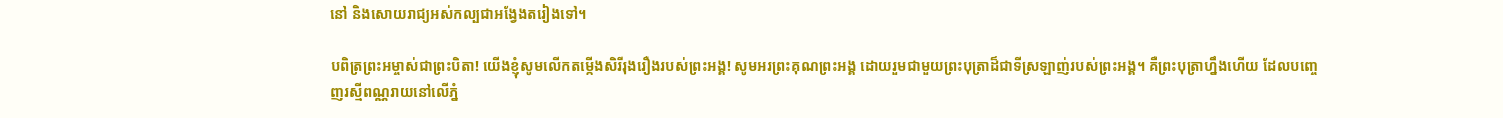នៅ និងសោយរាជ្យអស់កល្បជាអង្វែងតរៀងទៅ។

បពិត្រព្រះអម្ចាស់ជាព្រះបិតា! យើងខ្ញុំសូមលើកតម្កើងសិរីរុងរឿងរបស់ព្រះអង្គ! សូមអរព្រះគុណព្រះអង្គ ដោយរួមជាមួយព្រះបុត្រាដ៏ជាទីស្រឡាញ់របស់ព្រះអង្គ។ គឺព្រះបុត្រាហ្នឹងហើយ ដែលបញ្ចេញរស្មីពណ្ណរាយនៅលើភ្នំ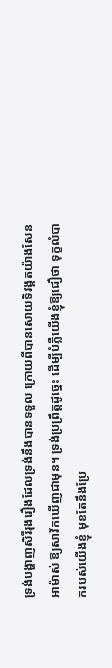ទ្រង់បង្ហាញសិរីរុងរឿងដែលទ្រង់នឹងបានទទួល ក្រោយពីបានសោយទិវង្គតយ៉ាងសែនអាម៉ាស់ ឱ្យសាវ័កឃើញជាមុន។ ទ្រង់ប្រព្រឹត្តដូច្នេះ ដើម្បីបំភ្លឺយើងខ្ញុំឱ្យជឿថា ទុក្ខលំបាករបស់យើងខ្ញុំ មុខតែនឹងប្រែ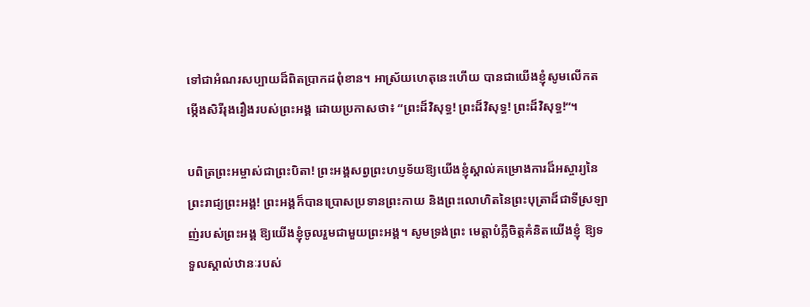ទៅជាអំណរសប្បាយដ៏ពិតប្រាកដពុំខាន។ អាស្រ័យហេតុនេះហើយ បានជាយើងខ្ញុំសូមលើកតម្កើងសិរីរុងរឿងរបស់ព្រះអង្គ ដោយប្រកាសថា៖ “ព្រះដ៏វិសុទ្ធ! ព្រះដ៏វិសុទ្ធ! ព្រះដ៏វិសុទ្ធ!“។

បពិត្រព្រះអម្ចាស់ជាព្រះបិតា! ព្រះអង្គសព្វព្រះហប្ញទ័យឱ្យយើងខ្ញុំស្គាល់គម្រោងការដ៏អស្ចារ្យនៃព្រះរាជ្យព្រះអង្គ! ព្រះអង្គក៏បានប្រោសប្រទានព្រះកាយ និងព្រះលោហិតនៃព្រះបុត្រាដ៏ជាទីស្រឡាញ់របស់ព្រះអង្គ ឱ្យយើងខ្ញុំចូលរួមជាមួយព្រះអង្គ។ សូមទ្រង់ព្រះ មេត្តាបំភ្លឺចិត្តគំនិតយើងខ្ញុំ ឱ្យទទួលស្គាល់ឋានៈរបស់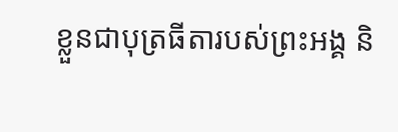ខ្លួនជាបុត្រធីតារបស់ព្រះអង្គ និ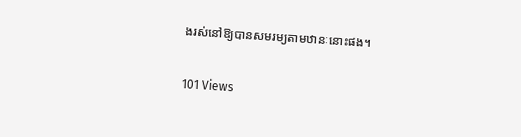ងរស់នៅឱ្យបានសមរម្យតាមឋានៈនោះផង។

101 Views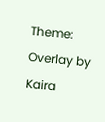Theme: Overlay by Kaira